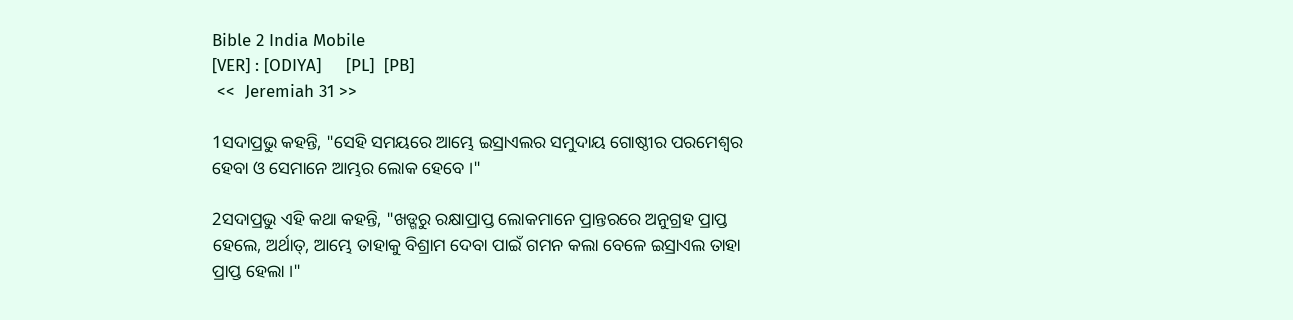Bible 2 India Mobile
[VER] : [ODIYA]     [PL]  [PB]
 <<  Jeremiah 31 >>

1ସଦାପ୍ରଭୁ କହନ୍ତି, "ସେହି ସମୟରେ ଆମ୍ଭେ ଇସ୍ରାଏଲର ସମୁଦାୟ ଗୋଷ୍ଠୀର ପରମେଶ୍ୱର ହେବା ଓ ସେମାନେ ଆମ୍ଭର ଲୋକ ହେବେ ।"

2ସଦାପ୍ରଭୁ ଏହି କଥା କହନ୍ତି, "ଖଡ୍ଗରୁ ରକ୍ଷାପ୍ରାପ୍ତ ଲୋକମାନେ ପ୍ରାନ୍ତରରେ ଅନୁଗ୍ରହ ପ୍ରାପ୍ତ ହେଲେ, ଅର୍ଥାତ୍‍, ଆମ୍ଭେ ତାହାକୁ ବିଶ୍ରାମ ଦେବା ପାଇଁ ଗମନ କଲା ବେଳେ ଇସ୍ରାଏଲ ତାହା ପ୍ରାପ୍ତ ହେଲା ।"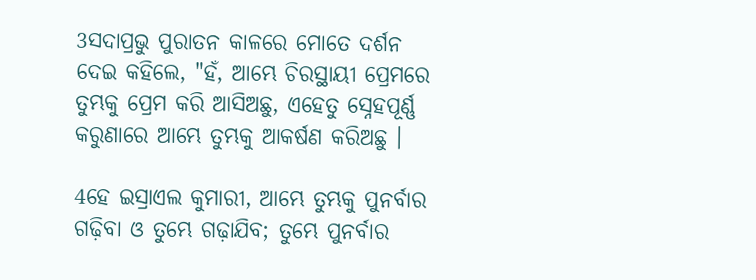3ସଦାପ୍ରଭୁ ପୁରାତନ କାଳରେ ମୋତେ ଦର୍ଶନ ଦେଇ କହିଲେ, "ହଁ, ଆମ୍ଭେ ଚିରସ୍ଥାୟୀ ପ୍ରେମରେ ତୁମ୍ଭକୁ ପ୍ରେମ କରି ଆସିଅଛୁ, ଏହେତୁ ସ୍ନେହପୂର୍ଣ୍ଣ କରୁଣାରେ ଆମ୍ଭେ ତୁମ୍ଭକୁ ଆକର୍ଷଣ କରିଅଛୁ ।

4ହେ ଇସ୍ରାଏଲ କୁମାରୀ, ଆମ୍ଭେ ତୁମ୍ଭକୁ ପୁନର୍ବାର ଗଢ଼ିବା ଓ ତୁମ୍ଭେ ଗଢ଼ାଯିବ; ତୁମ୍ଭେ ପୁନର୍ବାର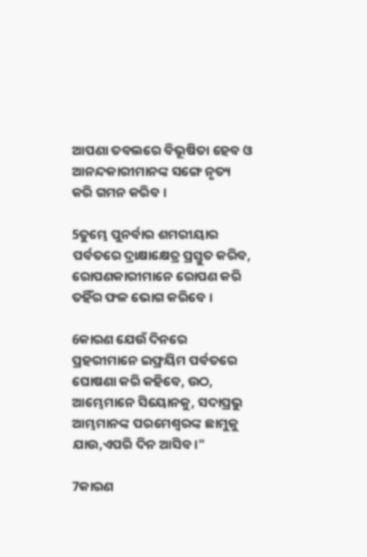ଆପଣା ତବଲରେ ବିଭୂଷିତା ହେବ ଓ ଆନନ୍ଦକାରୀମାନଙ୍କ ସଙ୍ଗେ ନୃତ୍ୟ କରି ଗମନ କରିବ ।

5ତୁମ୍ଭେ ପୁନର୍ବାର ଶମରୀୟାର ପର୍ବତରେ ଦ୍ରାକ୍ଷାକ୍ଷେତ୍ର ପ୍ରସ୍ତୁତ କରିବ, ରୋପଣକାରୀମାନେ ରୋପଣ କରି ତହିଁର ଫଳ ଭୋଗ କରିବେ ।

6କାରଣ ଯେଉଁ ଦିନରେ ପ୍ରହରୀମାନେ ଇଫ୍ରୟିମ ପର୍ବତରେ ଘୋଷଣା କରି କହିବେ, ଉଠ, ଆମ୍ଭେମାନେ ସିୟୋନକୁ, ସଦାପ୍ରଭୁ ଆମ୍ଭମାନଙ୍କ ପରମେଶ୍ୱରଙ୍କ ଛାମୁକୁ ଯାଉ,ଏପରି ଦିନ ଆସିବ ।"

7କାରଣ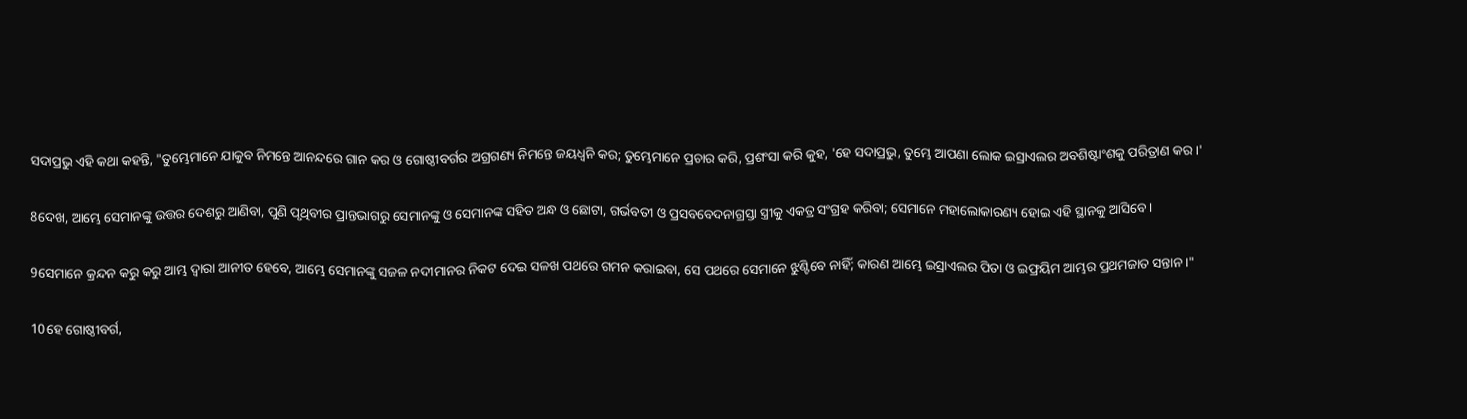ସଦାପ୍ରଭୁ ଏହି କଥା କହନ୍ତି, "ତୁମ୍ଭେମାନେ ଯାକୁବ ନିମନ୍ତେ ଆନନ୍ଦରେ ଗାନ କର ଓ ଗୋଷ୍ଠୀବର୍ଗର ଅଗ୍ରଗଣ୍ୟ ନିମନ୍ତେ ଜୟଧ୍ୱନି କର; ତୁମ୍ଭେମାନେ ପ୍ରଚାର କରି, ପ୍ରଶଂସା କରି କୁହ, 'ହେ ସଦାପ୍ରଭୁ, ତୁମ୍ଭେ ଆପଣା ଲୋକ ଇସ୍ରାଏଲର ଅବଶିଷ୍ଟାଂଶକୁ ପରିତ୍ରାଣ କର ।'

8ଦେଖ, ଆମ୍ଭେ ସେମାନଙ୍କୁ ଉତ୍ତର ଦେଶରୁ ଆଣିବା, ପୁଣି ପୃଥିବୀର ପ୍ରାନ୍ତଭାଗରୁ ସେମାନଙ୍କୁ ଓ ସେମାନଙ୍କ ସହିତ ଅନ୍ଧ ଓ ଛୋଟା, ଗର୍ଭବତୀ ଓ ପ୍ରସବବେଦନାଗ୍ରସ୍ତା ସ୍ତ୍ରୀକୁ ଏକତ୍ର ସଂଗ୍ରହ କରିବା; ସେମାନେ ମହାଲୋକାରଣ୍ୟ ହୋଇ ଏହି ସ୍ଥାନକୁ ଆସିବେ ।

9ସେମାନେ କ୍ରନ୍ଦନ କରୁ କରୁ ଆମ୍ଭ ଦ୍ୱାରା ଆନୀତ ହେବେ, ଆମ୍ଭେ ସେମାନଙ୍କୁ ସଜଳ ନଦୀମାନର ନିକଟ ଦେଇ ସଳଖ ପଥରେ ଗମନ କରାଇବା, ସେ ପଥରେ ସେମାନେ ଝୁଣ୍ଟିବେ ନାହିଁ; କାରଣ ଆମ୍ଭେ ଇସ୍ରାଏଲର ପିତା ଓ ଇଫ୍ରୟିମ ଆମ୍ଭର ପ୍ରଥମଜାତ ସନ୍ତାନ ।"

10ହେ ଗୋଷ୍ଠୀବର୍ଗ,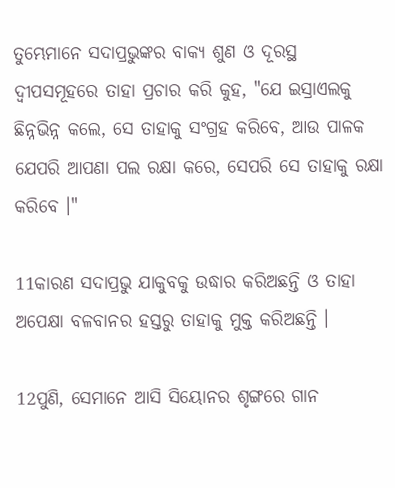ତୁମ୍ଭେମାନେ ସଦାପ୍ରଭୁଙ୍କର ବାକ୍ୟ ଶୁଣ ଓ ଦୂରସ୍ଥ ଦ୍ୱୀପସମୂହରେ ତାହା ପ୍ରଚାର କରି କୁହ, "ଯେ ଇସ୍ରାଏଲକୁ ଛିନ୍ନଭିନ୍ନ କଲେ, ସେ ତାହାକୁ ସଂଗ୍ରହ କରିବେ, ଆଉ ପାଳକ ଯେପରି ଆପଣା ପଲ ରକ୍ଷା କରେ, ସେପରି ସେ ତାହାକୁ ରକ୍ଷା କରିବେ ।"

11କାରଣ ସଦାପ୍ରଭୁ ଯାକୁବକୁ ଉଦ୍ଧାର କରିଅଛନ୍ତି ଓ ତାହା ଅପେକ୍ଷା ବଳବାନର ହସ୍ତରୁ ତାହାକୁ ମୁକ୍ତ କରିଅଛନ୍ତି ।

12ପୁଣି, ସେମାନେ ଆସି ସିୟୋନର ଶୃଙ୍ଗରେ ଗାନ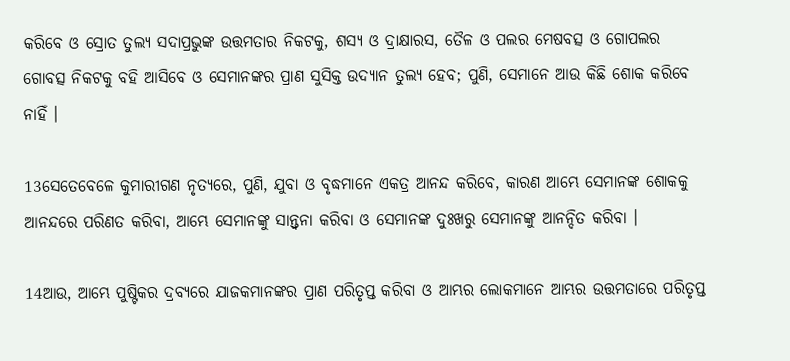କରିବେ ଓ ସ୍ରୋତ ତୁଲ୍ୟ ସଦାପ୍ରଭୁଙ୍କ ଉତ୍ତମତାର ନିକଟକୁ, ଶସ୍ୟ ଓ ଦ୍ରାକ୍ଷାରସ, ତୈଳ ଓ ପଲର ମେଷବତ୍ସ ଓ ଗୋପଲର ଗୋବତ୍ସ ନିକଟକୁ ବହି ଆସିବେ ଓ ସେମାନଙ୍କର ପ୍ରାଣ ସୁସିକ୍ତ ଉଦ୍ୟାନ ତୁଲ୍ୟ ହେବ; ପୁଣି, ସେମାନେ ଆଉ କିଛି ଶୋକ କରିବେ ନାହିଁ ।

13ସେତେବେଳେ କୁମାରୀଗଣ ନୃତ୍ୟରେ, ପୁଣି, ଯୁବା ଓ ବୃଦ୍ଧମାନେ ଏକତ୍ର ଆନନ୍ଦ କରିବେ, କାରଣ ଆମ୍ଭେ ସେମାନଙ୍କ ଶୋକକୁ ଆନନ୍ଦରେ ପରିଣତ କରିବା, ଆମ୍ଭେ ସେମାନଙ୍କୁ ସାନ୍ତ୍ୱନା କରିବା ଓ ସେମାନଙ୍କ ଦୁଃଖରୁ ସେମାନଙ୍କୁ ଆନନ୍ଦିତ କରିବା ।

14ଆଉ, ଆମ୍ଭେ ପୁଷ୍ଟିକର ଦ୍ରବ୍ୟରେ ଯାଜକମାନଙ୍କର ପ୍ରାଣ ପରିତୃପ୍ତ କରିବା ଓ ଆମ୍ଭର ଲୋକମାନେ ଆମ୍ଭର ଉତ୍ତମତାରେ ପରିତୃପ୍ତ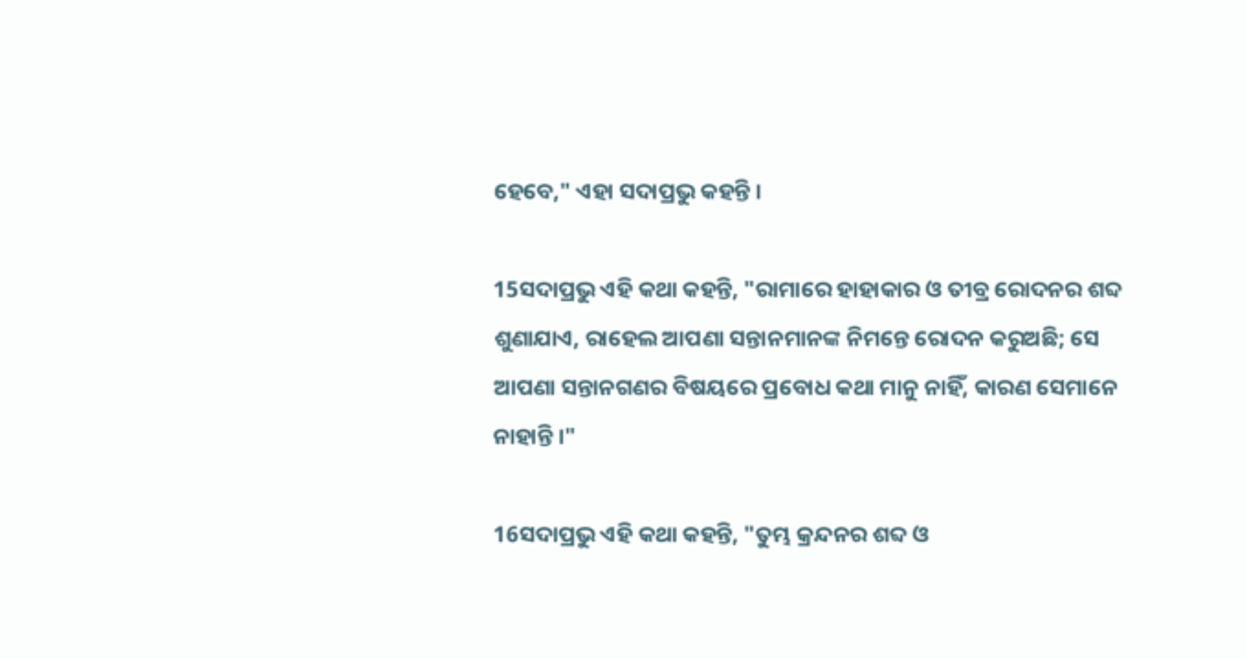ହେବେ," ଏହା ସଦାପ୍ରଭୁ କହନ୍ତି ।

15ସଦାପ୍ରଭୁ ଏହି କଥା କହନ୍ତି, "ରାମାରେ ହାହାକାର ଓ ତୀବ୍ର ରୋଦନର ଶବ୍ଦ ଶୁଣାଯାଏ, ରାହେଲ ଆପଣା ସନ୍ତାନମାନଙ୍କ ନିମନ୍ତେ ରୋଦନ କରୁଅଛି; ସେ ଆପଣା ସନ୍ତାନଗଣର ବିଷୟରେ ପ୍ରବୋଧ କଥା ମାନୁ ନାହିଁ, କାରଣ ସେମାନେ ନାହାନ୍ତି ।"

16ସଦାପ୍ରଭୁ ଏହି କଥା କହନ୍ତି, "ତୁମ୍ଭ କ୍ରନ୍ଦନର ଶବ୍ଦ ଓ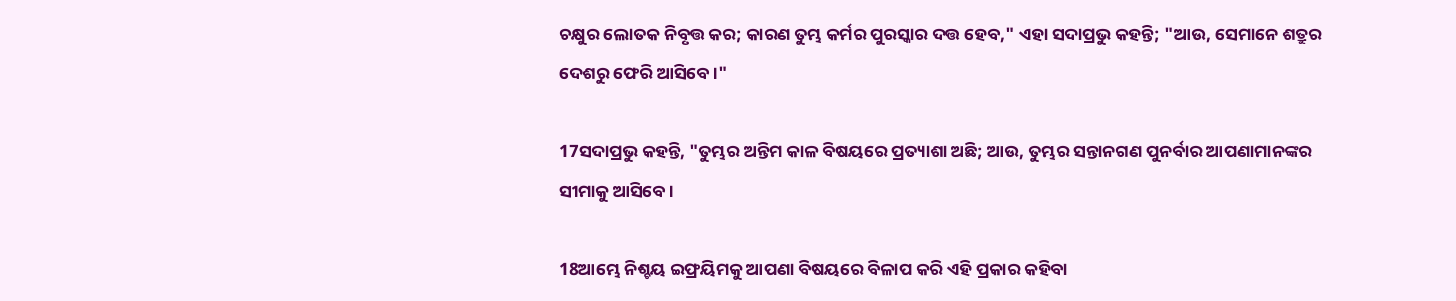ଚକ୍ଷୁର ଲୋତକ ନିବୃତ୍ତ କର; କାରଣ ତୁମ୍ଭ କର୍ମର ପୁରସ୍କାର ଦତ୍ତ ହେବ," ଏହା ସଦାପ୍ରଭୁ କହନ୍ତି; "ଆଉ, ସେମାନେ ଶତ୍ରୁର ଦେଶରୁ ଫେରି ଆସିବେ ।"

17ସଦାପ୍ରଭୁ କହନ୍ତି, "ତୁମ୍ଭର ଅନ୍ତିମ କାଳ ବିଷୟରେ ପ୍ରତ୍ୟାଶା ଅଛି; ଆଉ, ତୁମ୍ଭର ସନ୍ତାନଗଣ ପୁନର୍ବାର ଆପଣାମାନଙ୍କର ସୀମାକୁ ଆସିବେ ।

18ଆମ୍ଭେ ନିଶ୍ଚୟ ଇଫ୍ରୟିମକୁ ଆପଣା ବିଷୟରେ ବିଳାପ କରି ଏହି ପ୍ରକାର କହିବା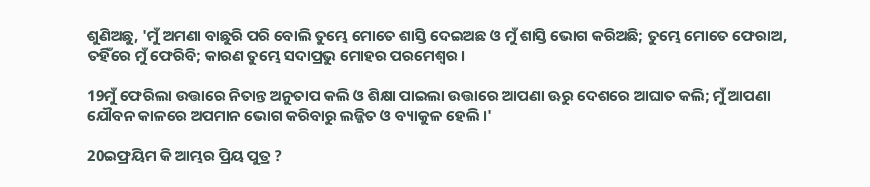ଶୁଣିଅଛୁ, 'ମୁଁ ଅମଣା ବାଛୁରି ପରି ବୋଲି ତୁମ୍ଭେ ମୋତେ ଶାସ୍ତି ଦେଇଅଛ ଓ ମୁଁ ଶାସ୍ତି ଭୋଗ କରିଅଛି; ତୁମ୍ଭେ ମୋତେ ଫେରାଅ, ତହିଁରେ ମୁଁ ଫେରିବି; କାରଣ ତୁମ୍ଭେ ସଦାପ୍ରଭୁ ମୋହର ପରମେଶ୍ୱର ।

19ମୁଁ ଫେରିଲା ଉତ୍ତାରେ ନିତାନ୍ତ ଅନୁତାପ କଲି ଓ ଶିକ୍ଷା ପାଇଲା ଉତ୍ତାରେ ଆପଣା ଊରୁ ଦେଶରେ ଆଘାତ କଲି; ମୁଁ ଆପଣା ଯୌବନ କାଳରେ ଅପମାନ ଭୋଗ କରିବାରୁ ଲଜ୍ଜିତ ଓ ବ୍ୟାକୁଳ ହେଲି ।'

20ଇଫ୍ରୟିମ କି ଆମ୍ଭର ପ୍ରିୟ ପୁତ୍ର ?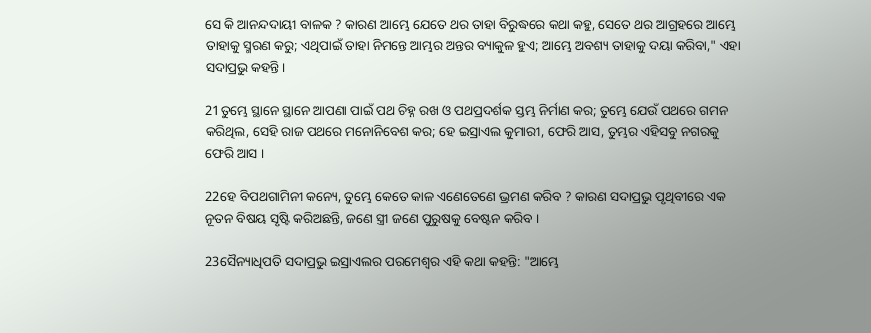ସେ କି ଆନନ୍ଦଦାୟୀ ବାଳକ ? କାରଣ ଆମ୍ଭେ ଯେତେ ଥର ତାହା ବିରୁଦ୍ଧରେ କଥା କହୁ, ସେତେ ଥର ଆଗ୍ରହରେ ଆମ୍ଭେ ତାହାକୁ ସ୍ମରଣ କରୁ; ଏଥିପାଇଁ ତାହା ନିମନ୍ତେ ଆମ୍ଭର ଅନ୍ତର ବ୍ୟାକୁଳ ହୁଏ; ଆମ୍ଭେ ଅବଶ୍ୟ ତାହାକୁ ଦୟା କରିବା," ଏହା ସଦାପ୍ରଭୁ କହନ୍ତି।

21ତୁମ୍ଭେ ସ୍ଥାନେ ସ୍ଥାନେ ଆପଣା ପାଇଁ ପଥ ଚିହ୍ନ ରଖ ଓ ପଥପ୍ରଦର୍ଶକ ସ୍ତମ୍ଭ ନିର୍ମାଣ କର; ତୁମ୍ଭେ ଯେଉଁ ପଥରେ ଗମନ କରିଥିଲ, ସେହି ରାଜ ପଥରେ ମନୋନିବେଶ କର; ହେ ଇସ୍ରାଏଲ କୁମାରୀ, ଫେରି ଆସ, ତୁମ୍ଭର ଏହିସବୁ ନଗରକୁ ଫେରି ଆସ ।

22ହେ ବିପଥଗାମିନୀ କନ୍ୟେ, ତୁମ୍ଭେ କେତେ କାଳ ଏଣେତେଣେ ଭ୍ରମଣ କରିବ ? କାରଣ ସଦାପ୍ରଭୁ ପୃଥିବୀରେ ଏକ ନୂତନ ବିଷୟ ସୃଷ୍ଟି କରିଅଛନ୍ତି, ଜଣେ ସ୍ତ୍ରୀ ଜଣେ ପୁରୁଷକୁ ବେଷ୍ଟନ କରିବ ।

23ସୈନ୍ୟାଧିପତି ସଦାପ୍ରଭୁ ଇସ୍ରାଏଲର ପରମେଶ୍ୱର ଏହି କଥା କହନ୍ତି: "ଆମ୍ଭେ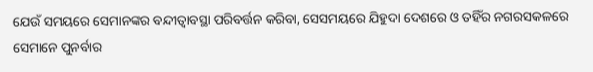ଯେଉଁ ସମୟରେ ସେମାନଙ୍କର ବନ୍ଦୀତ୍ୱାବସ୍ଥା ପରିବର୍ତ୍ତନ କରିବା, ସେସମୟରେ ଯିହୁଦା ଦେଶରେ ଓ ତହିଁର ନଗରସକଳରେ ସେମାନେ ପୁନର୍ବାର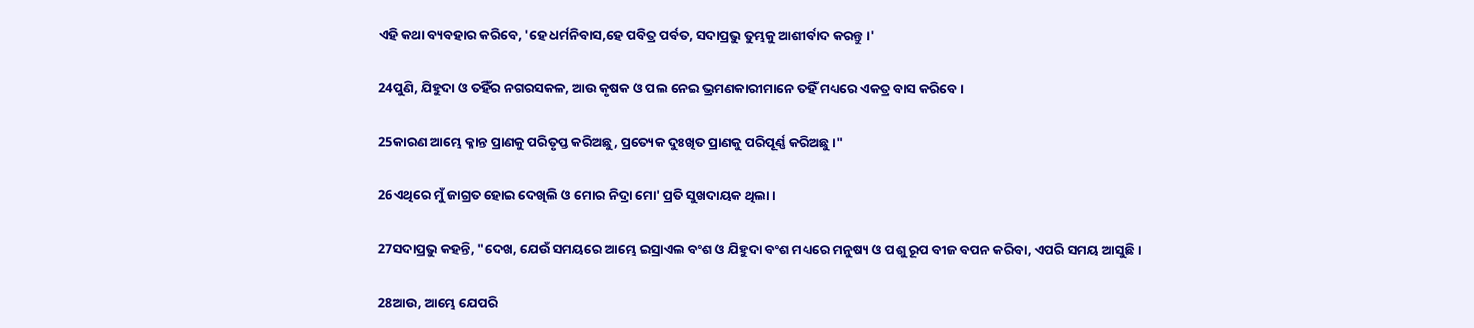ଏହି କଥା ବ୍ୟବହାର କରିବେ, 'ହେ ଧର୍ମନିବାସ,ହେ ପବିତ୍ର ପର୍ବତ, ସଦାପ୍ରଭୁ ତୁମ୍ଭକୁ ଆଶୀର୍ବାଦ କରନ୍ତୁ ।'

24ପୁଣି, ଯିହୁଦା ଓ ତହିଁର ନଗରସକଳ, ଆଉ କୃଷକ ଓ ପଲ ନେଇ ଭ୍ରମଣକାରୀମାନେ ତହିଁ ମଧ୍ୟରେ ଏକତ୍ର ବାସ କରିବେ ।

25କାରଣ ଆମ୍ଭେ କ୍ଳାନ୍ତ ପ୍ରାଣକୁ ପରିତୃପ୍ତ କରିଅଛୁ, ପ୍ରତ୍ୟେକ ଦୁଃଖିତ ପ୍ରାଣକୁ ପରିପୂର୍ଣ୍ଣ କରିଅଛୁ ।"

26ଏଥିରେ ମୁଁ ଜାଗ୍ରତ ହୋଇ ଦେଖିଲି ଓ ମୋର ନିଦ୍ରା ମୋ' ପ୍ରତି ସୁଖଦାୟକ ଥିଲା ।

27ସଦାପ୍ରଭୁ କହନ୍ତି, "ଦେଖ, ଯେଉଁ ସମୟରେ ଆମ୍ଭେ ଇସ୍ରାଏଲ ବଂଶ ଓ ଯିହୁଦା ବଂଶ ମଧ୍ୟରେ ମନୁଷ୍ୟ ଓ ପଶୁ ରୂପ ବୀଜ ବପନ କରିବା, ଏପରି ସମୟ ଆସୁଛି ।

28ଆଉ, ଆମ୍ଭେ ଯେପରି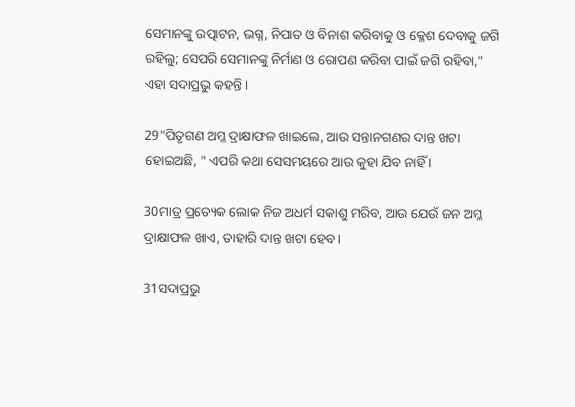ସେମାନଙ୍କୁ ଉତ୍ପାଟନ, ଭଗ୍ନ, ନିପାତ ଓ ବିନାଶ କରିବାକୁ ଓ କ୍ଳେଶ ଦେବାକୁ ଜଗି ରହିଲୁ; ସେପରି ସେମାନଙ୍କୁ ନିର୍ମାଣ ଓ ରୋପଣ କରିବା ପାଇଁ ଜଗି ରହିବା," ଏହା ସଦାପ୍ରଭୁ କହନ୍ତି ।

29"ପିତୃଗଣ ଅମ୍ଳ ଦ୍ରାକ୍ଷାଫଳ ଖାଇଲେ, ଆଉ ସନ୍ତାନଗଣର ଦାନ୍ତ ଖଟା ହୋଇଅଛି, " ଏପରି କଥା ସେସମୟରେ ଆଉ କୁହା ଯିବ ନାହିଁ ।

30ମାତ୍ର ପ୍ରତ୍ୟେକ ଲୋକ ନିଜ ଅଧର୍ମ ସକାଶୁ ମରିବ, ଆଉ ଯେଉଁ ଜନ ଅମ୍ଳ ଦ୍ରାକ୍ଷାଫଳ ଖାଏ, ତାହାରି ଦାନ୍ତ ଖଟା ହେବ ।

31ସଦାପ୍ରଭୁ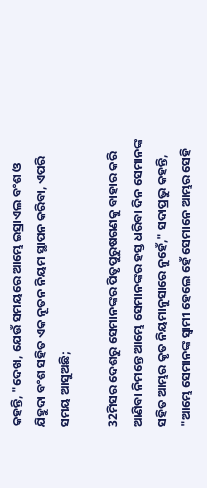କହନ୍ତି, "ଦେଖ, ଯେଉଁ ସମୟରେ ଆମ୍ଭେ ଇସ୍ରାଏଲ ବଂଶ ଓ ଯିହୁଦା ବଂଶ ସହିତ ଏକ ନୂତନ ନିୟମ ସ୍ଥାପନ କରିବା, ଏପରି ସମୟ ଆସୁଅଛି;

32ମିସର ଦେଶରୁ ସେମାନଙ୍କର ପିତୃପୁରୁଷଗଣକୁ ବାହାର କରି ଆଣିବା ନିମନ୍ତେ ଆମ୍ଭେ ସେମାନଙ୍କର ହସ୍ତ ଧରିବା ଦିନ ସେମାନଙ୍କ ସହିତ ଆମ୍ଭର କୃତ ନିୟମାନୁସାରେ ନୁହେଁ," ସଦାପ୍ରଭୁ କହନ୍ତି, "ଆମ୍ଭେ ସେମାନଙ୍କ ସ୍ୱାମୀ ହେଲେ ହେଁ ସେମାନେ ଆମ୍ଭର ସେହି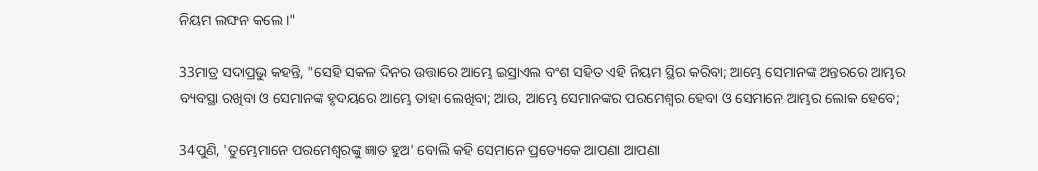ନିୟମ ଲଙ୍ଘନ କଲେ ।"

33ମାତ୍ର ସଦାପ୍ରଭୁ କହନ୍ତି, "ସେହି ସକଳ ଦିନର ଉତ୍ତାରେ ଆମ୍ଭେ ଇସ୍ରାଏଲ ବଂଶ ସହିତ ଏହି ନିୟମ ସ୍ଥିର କରିବା; ଆମ୍ଭେ ସେମାନଙ୍କ ଅନ୍ତରରେ ଆମ୍ଭର ବ୍ୟବସ୍ଥା ରଖିବା ଓ ସେମାନଙ୍କ ହୃଦୟରେ ଆମ୍ଭେ ତାହା ଲେଖିବା; ଆଉ, ଆମ୍ଭେ ସେମାନଙ୍କର ପରମେଶ୍ୱର ହେବା ଓ ସେମାନେ ଆମ୍ଭର ଲୋକ ହେବେ;

34ପୁଣି, 'ତୁମ୍ଭେମାନେ ପରମେଶ୍ୱରଙ୍କୁ ଜ୍ଞାତ ହୁଅ' ବୋଲି କହି ସେମାନେ ପ୍ରତ୍ୟେକେ ଆପଣା ଆପଣା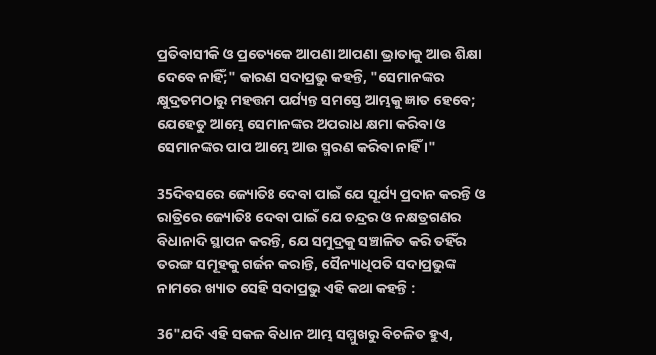ପ୍ରତିବାସୀକି ଓ ପ୍ରତ୍ୟେକେ ଆପଣା ଆପଣା ଭ୍ରାତାକୁ ଆଉ ଶିକ୍ଷା ଦେବେ ନାହିଁ;" କାରଣ ସଦାପ୍ରଭୁ କହନ୍ତି, "ସେମାନଙ୍କର କ୍ଷୁଦ୍ରତମଠାରୁ ମହତ୍ତମ ପର୍ଯ୍ୟନ୍ତ ସମସ୍ତେ ଆମ୍ଭକୁ ଜ୍ଞାତ ହେବେ; ଯେହେତୁ ଆମ୍ଭେ ସେମାନଙ୍କର ଅପରାଧ କ୍ଷମା କରିବା ଓ ସେମାନଙ୍କର ପାପ ଆମ୍ଭେ ଆଉ ସ୍ମରଣ କରିବା ନାହିଁ ।"

35ଦିବସରେ ଜ୍ୟୋତିଃ ଦେବା ପାଇଁ ଯେ ସୂର୍ଯ୍ୟ ପ୍ରଦାନ କରନ୍ତି ଓ ରାତ୍ରିରେ ଜ୍ୟୋତିଃ ଦେବା ପାଇଁ ଯେ ଚନ୍ଦ୍ରର ଓ ନକ୍ଷତ୍ରଗଣର ବିଧାନାଦି ସ୍ଥାପନ କରନ୍ତି, ଯେ ସମୁଦ୍ରକୁ ସଞ୍ଚାଳିତ କରି ତହିଁର ତରଙ୍ଗ ସମୂହକୁ ଗର୍ଜନ କରାନ୍ତି, ସୈନ୍ୟାଧିପତି ସଦାପ୍ରଭୁଙ୍କ ନାମରେ ଖ୍ୟାତ ସେହି ସଦାପ୍ରଭୁ ଏହି କଥା କହନ୍ତି :

36"ଯଦି ଏହି ସକଳ ବିଧାନ ଆମ୍ଭ ସମ୍ମୁଖରୁ ବିଚଳିତ ହୁଏ,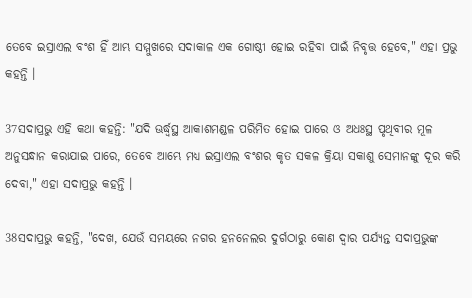ତେବେ ଇସ୍ରାଏଲ ବଂଶ ହିଁ ଆମ୍ଭ ସମ୍ମୁଖରେ ସଦାକାଳ ଏକ ଗୋଷ୍ଠୀ ହୋଇ ରହିବା ପାଇଁ ନିବୃତ୍ତ ହେବେ," ଏହା ପ୍ରଭୁ କହନ୍ତି ।

37ସଦାପ୍ରଭୁ ଏହି କଥା କହନ୍ତି: "ଯଦି ଊର୍ଦ୍ଧ୍ୱସ୍ଥ ଆକାଶମଣ୍ଡଳ ପରିମିତ ହୋଇ ପାରେ ଓ ଅଧଃସ୍ଥ ପୃଥିବୀର ମୂଳ ଅନୁସନ୍ଧାନ କରାଯାଇ ପାରେ, ତେବେ ଆମ୍ଭେ ମଧ୍ୟ ଇସ୍ରାଏଲ ବଂଶର କୃତ ସକଳ କ୍ରିୟା ସକାଶୁ ସେମାନଙ୍କୁ ଦୂର କରି ଦେବା," ଏହା ସଦାପ୍ରଭୁ କହନ୍ତି ।

38ସଦାପ୍ରଭୁ କହନ୍ତି, "ଦେଖ, ଯେଉଁ ସମୟରେ ନଗର ହନନେଲର ଦୁର୍ଗଠାରୁ କୋଣ ଦ୍ୱାର ପର୍ଯ୍ୟନ୍ତ ସଦାପ୍ରଭୁଙ୍କ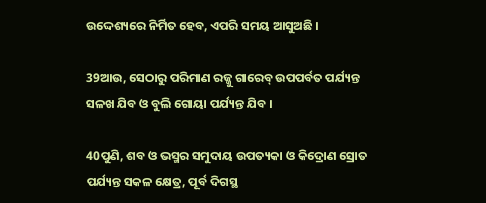ଉଦ୍ଦେଶ୍ୟରେ ନିର୍ମିତ ହେବ, ଏପରି ସମୟ ଆସୁଅଛି ।

39ଆଉ, ସେଠାରୁ ପରିମାଣ ରଜ୍ଜୁ ଗାରେବ୍‍ ଉପପର୍ବତ ପର୍ଯ୍ୟନ୍ତ ସଳଖ ଯିବ ଓ ବୁଲି ଗୋୟା ପର୍ଯ୍ୟନ୍ତ ଯିବ ।

40ପୁଣି, ଶବ ଓ ଭସ୍ମର ସମୁଦାୟ ଉପତ୍ୟକା ଓ କିଦ୍ରୋଣ ସ୍ରୋତ ପର୍ଯ୍ୟନ୍ତ ସକଳ କ୍ଷେତ୍ର, ପୂର୍ବ ଦିଗସ୍ଥ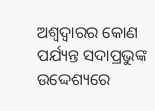ଅଶ୍ୱଦ୍ୱାରର କୋଣ ପର୍ଯ୍ୟନ୍ତ ସଦାପ୍ରଭୁଙ୍କ ଉଦ୍ଦେଶ୍ୟରେ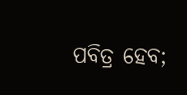ପବିତ୍ର ହେବ;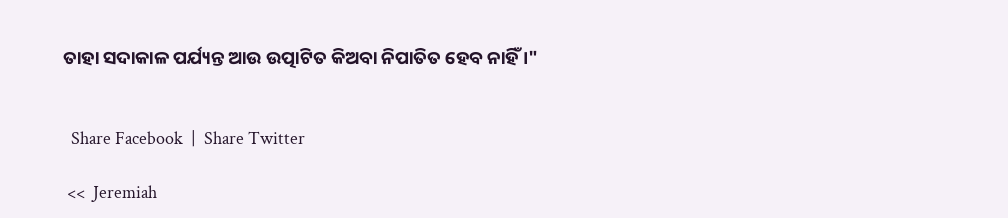ତାହା ସଦାକାଳ ପର୍ଯ୍ୟନ୍ତ ଆଉ ଉତ୍ପାଟିତ କିଅବା ନିପାତିତ ହେବ ନାହିଁ ।"


  Share Facebook  |  Share Twitter

 <<  Jeremiah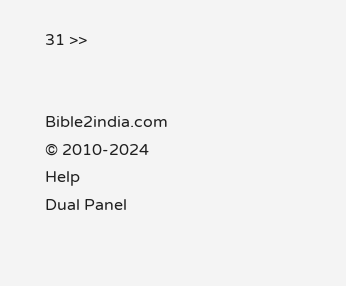31 >>


Bible2india.com
© 2010-2024
Help
Dual Panel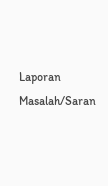Laporan Masalah/Saran